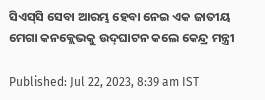ସିଏସ୍‌ସି ସେବା ଆରମ୍ଭ ହେବା ନେଇ ଏକ ଜାତୀୟ ମେଗା କନକ୍ଲେଭକୁ ଉଦ୍‌ଘାଟନ କଲେ କେନ୍ଦ୍ର ମନ୍ତ୍ରୀ

Published: Jul 22, 2023, 8:39 am IST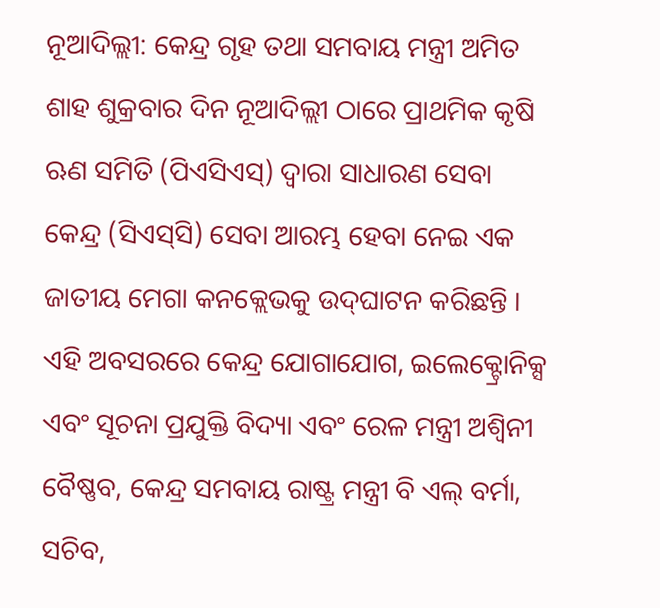ନୂଆଦିଲ୍ଲୀ: କେନ୍ଦ୍ର ଗୃହ ତଥା ସମବାୟ ମନ୍ତ୍ରୀ ଅମିତ ଶାହ ଶୁକ୍ରବାର ଦିନ ନୂଆଦିଲ୍ଲୀ ଠାରେ ପ୍ରାଥମିକ କୃଷି ଋଣ ସମିତି (ପିଏସିଏସ୍‌) ଦ୍ୱାରା ସାଧାରଣ ସେବା କେନ୍ଦ୍ର (ସିଏସ୍‌ସି) ସେବା ଆରମ୍ଭ ହେବା ନେଇ ଏକ ଜାତୀୟ ମେଗା କନକ୍ଲେଭକୁ ଉଦ୍‌ଘାଟନ କରିଛନ୍ତି । ଏହି ଅବସରରେ କେନ୍ଦ୍ର ଯୋଗାଯୋଗ, ଇଲେକ୍ଟ୍ରୋନିକ୍ସ ଏବଂ ସୂଚନା ପ୍ରଯୁକ୍ତି ବିଦ୍ୟା ଏବଂ ରେଳ ମନ୍ତ୍ରୀ ଅଶ୍ୱିନୀ ବୈଷ୍ଣବ, କେନ୍ଦ୍ର ସମବାୟ ରାଷ୍ଟ୍ର ମନ୍ତ୍ରୀ ବି ଏଲ୍ ବର୍ମା, ସଚିବ,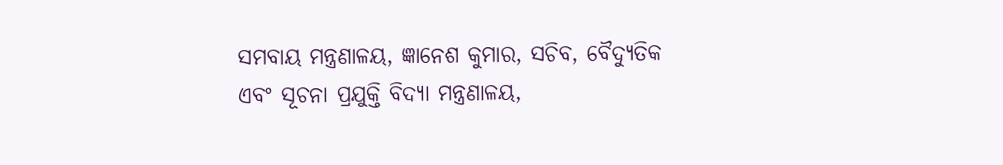ସମବାୟ ମନ୍ତ୍ରଣାଳୟ, ଜ୍ଞାନେଶ କୁମାର, ସଚିବ, ବୈଦ୍ୟୁତିକ ଏବଂ ସୂଚନା ପ୍ରଯୁକ୍ତି ବିଦ୍ୟା ମନ୍ତ୍ରଣାଳୟ,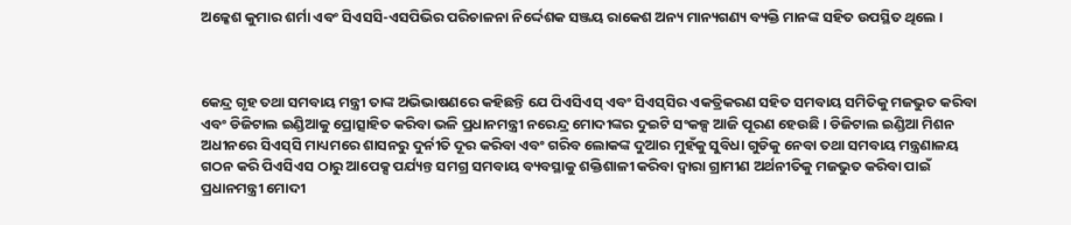ଅଳ୍କେଶ କୁମାର ଶର୍ମା ଏବଂ ସିଏସସି-ଏସପିଭିର ପରିଚାଳନା ନିର୍ଦ୍ଦେଶକ ସଞ୍ଜୟ ରାକେଶ ଅନ୍ୟ ମାନ୍ୟଗଣ୍ୟ ବ୍ୟକ୍ତି ମାନଙ୍କ ସହିତ ଉପସ୍ଥିତ ଥିଲେ ।



କେନ୍ଦ୍ର ଗୃହ ତଥା ସମବାୟ ମନ୍ତ୍ରୀ ତାଙ୍କ ଅଭିଭାଷଣରେ କହିଛନ୍ତି ଯେ ପିଏସିଏସ୍ ଏବଂ ସିଏସ୍‌ସିର ଏକତ୍ରିକରଣ ସହିତ ସମବାୟ ସମିତିକୁ ମଜଭୁତ କରିବା ଏବଂ ଡିଜିଟାଲ ଇଣ୍ଡିଆକୁ ପ୍ରୋତ୍ସାହିତ କରିବା ଭଳି ପ୍ରଧାନମନ୍ତ୍ରୀ ନରେନ୍ଦ୍ର ମୋଦୀଙ୍କର ଦୁଇଟି ସଂକଳ୍ପ ଆଜି ପୂରଣ ହେଉଛି । ଡିଜିଟାଲ ଇଣ୍ଡିଆ ମିଶନ ଅଧୀନରେ ସିଏସ୍‌ସି ମାଧ୍ୟମରେ ଶାସନରୁ ଦୁର୍ନୀତି ଦୂର କରିବା ଏବଂ ଗରିବ ଲୋକଙ୍କ ଦୁଆର ମୁହଁକୁ ସୁବିଧା ଗୁଡିକୁ ନେବା ତଥା ସମବାୟ ମନ୍ତ୍ରଣାଳୟ ଗଠନ କରି ପିଏସିଏସ ଠାରୁ ଆପେକ୍ସ ପର୍ଯ୍ୟନ୍ତ ସମଗ୍ର ସମବାୟ ବ୍ୟବସ୍ଥାକୁ ଶକ୍ତିଶାଳୀ କରିବା ଦ୍ୱାରା ଗ୍ରାମୀଣ ଅର୍ଥନୀତିକୁ ମଜଭୁତ କରିବା ପାଇଁ ପ୍ରଧାନମନ୍ତ୍ରୀ ମୋଦୀ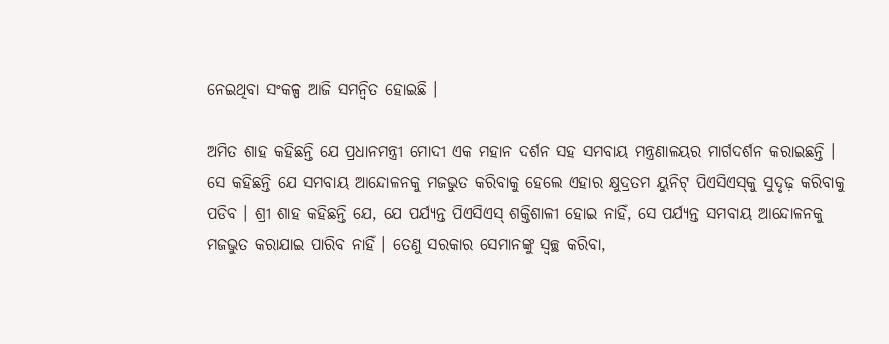ନେଇଥିବା ସଂକଳ୍ପ ଆଜି ସମନ୍ୱିତ ହୋଇଛି ।

ଅମିତ ଶାହ କହିଛନ୍ତି ଯେ ପ୍ରଧାନମନ୍ତ୍ରୀ ମୋଦୀ ଏକ ମହାନ ଦର୍ଶନ ସହ ସମବାୟ ମନ୍ତ୍ରଣାଳୟର ମାର୍ଗଦର୍ଶନ କରାଇଛନ୍ତି । ସେ କହିଛନ୍ତି ଯେ ସମବାୟ ଆନ୍ଦୋଳନକୁ ମଜଭୁତ କରିବାକୁ ହେଲେ ଏହାର କ୍ଷୁଦ୍ରତମ ୟୁନିଟ୍ ପିଏସିଏସ୍‌କୁ ସୁଦୃଢ଼ କରିବାକୁ ପଡିବ । ଶ୍ରୀ ଶାହ କହିଛନ୍ତି ଯେ, ଯେ ପର୍ଯ୍ୟନ୍ତ ପିଏସିଏସ୍ ଶକ୍ତିଶାଳୀ ହୋଇ ନାହିଁ, ସେ ପର୍ଯ୍ୟନ୍ତ ସମବାୟ ଆନ୍ଦୋଳନକୁ ମଜଭୁତ କରାଯାଇ ପାରିବ ନାହିଁ । ତେଣୁ ସରକାର ସେମାନଙ୍କୁ ସ୍ୱଚ୍ଛ କରିବା,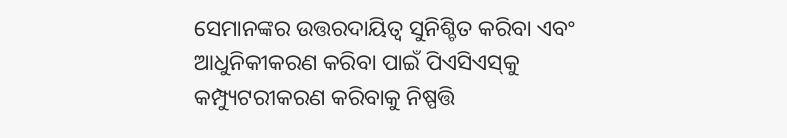ସେମାନଙ୍କର ଉତ୍ତରଦାୟିତ୍ୱ ସୁନିଶ୍ଚିତ କରିବା ଏବଂ ଆଧୁନିକୀକରଣ କରିବା ପାଇଁ ପିଏସିଏସ୍‌କୁ କମ୍ପ୍ୟୁଟରୀକରଣ କରିବାକୁ ନିଷ୍ପତ୍ତି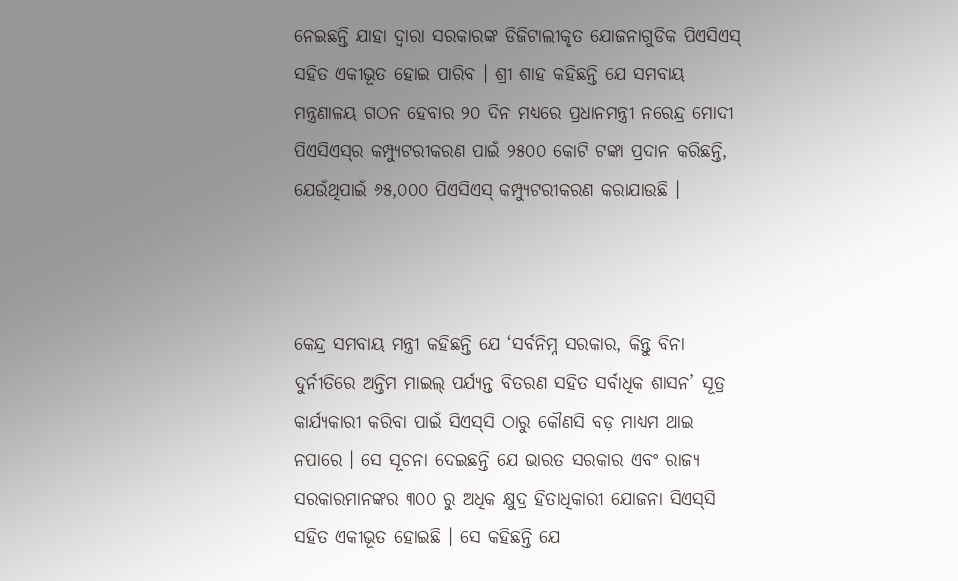ନେଇଛନ୍ତି ଯାହା ଦ୍ୱାରା ସରକାରଙ୍କ ଡିଜିଟାଲୀକୃତ ଯୋଜନାଗୁଡିକ ପିଏସିଏସ୍ ସହିତ ଏକୀଭୂତ ହୋଇ ପାରିବ । ଶ୍ରୀ ଶାହ କହିଛନ୍ତି ଯେ ସମବାୟ ମନ୍ତ୍ରଣାଳୟ ଗଠନ ହେବାର ୨୦ ଦିନ ମଧ୍ୟରେ ପ୍ରଧାନମନ୍ତ୍ରୀ ନରେନ୍ଦ୍ର ମୋଦୀ ପିଏସିଏସ୍‌ର କମ୍ପ୍ୟୁଟରୀକରଣ ପାଇଁ ୨୫୦୦ କୋଟି ଟଙ୍କା ପ୍ରଦାନ କରିଛନ୍ତି, ଯେଉଁଥିପାଇଁ ୬୫,୦୦୦ ପିଏସିଏସ୍ କମ୍ପ୍ୟୁଟରୀକରଣ କରାଯାଉଛି ।



କେନ୍ଦ୍ର ସମବାୟ ମନ୍ତ୍ରୀ କହିଛନ୍ତି ଯେ ‘ସର୍ବନିମ୍ନ ସରକାର, କିନ୍ତୁ ବିନା ଦୁର୍ନୀତିରେ ଅନ୍ତିମ ମାଇଲ୍ ପର୍ଯ୍ୟନ୍ତ ବିତରଣ ସହିତ ସର୍ବାଧିକ ଶାସନ’ ସୂତ୍ର କାର୍ଯ୍ୟକାରୀ କରିବା ପାଇଁ ସିଏସ୍‌ସି ଠାରୁ କୌଣସି ବଡ଼ ମାଧ୍ୟମ ଥାଇ ନପାରେ । ସେ ସୂଚନା ଦେଇଛନ୍ତି ଯେ ଭାରତ ସରକାର ଏବଂ ରାଜ୍ୟ ସରକାରମାନଙ୍କର ୩୦୦ ରୁ ଅଧିକ କ୍ଷୁଦ୍ର ହିତାଧିକାରୀ ଯୋଜନା ସିଏସ୍‌ସି ସହିତ ଏକୀଭୂତ ହୋଇଛି । ସେ କହିଛନ୍ତି ଯେ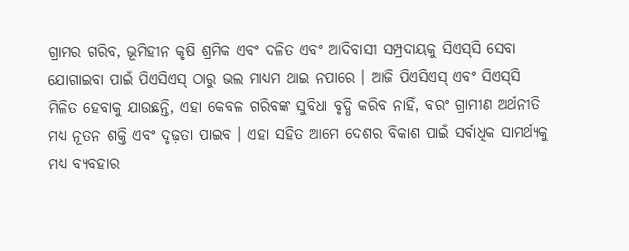ଗ୍ରାମର ଗରିବ, ଭୂମିହୀନ କୃଷି ଶ୍ରମିକ ଏବଂ ଦଳିତ ଏବଂ ଆଦିବାସୀ ସମ୍ପ୍ରଦାୟକୁ ସିଏସ୍‌ସି ସେବା ଯୋଗାଇବା ପାଇଁ ପିଏସିଏସ୍ ଠାରୁ ଭଲ ମାଧ୍ୟମ ଥାଇ ନପାରେ । ଆଜି ପିଏସିଏସ୍ ଏବଂ ସିଏସ୍‌ସି ମିଳିତ ହେବାକୁ ଯାଉଛନ୍ତି, ଏହା କେବଳ ଗରିବଙ୍କ ସୁବିଧା ବୃଦ୍ଧି କରିବ ନାହିଁ, ବରଂ ଗ୍ରାମୀଣ ଅର୍ଥନୀତି ମଧ୍ୟ ନୂତନ ଶକ୍ତି ଏବଂ ଦୃଢ଼ତା ପାଇବ । ଏହା ସହିତ ଆମେ ଦେଶର ବିକାଶ ପାଇଁ ସର୍ବାଧିକ ସାମର୍ଥ୍ୟକୁ ମଧ୍ୟ ବ୍ୟବହାର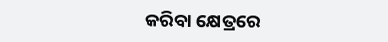କରିବା କ୍ଷେତ୍ରରେ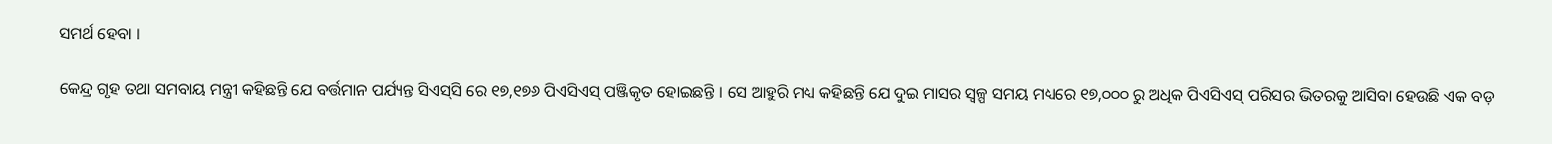ସମର୍ଥ ହେବା ।

କେନ୍ଦ୍ର ଗୃହ ତଥା ସମବାୟ ମନ୍ତ୍ରୀ କହିଛନ୍ତି ଯେ ବର୍ତ୍ତମାନ ପର୍ଯ୍ୟନ୍ତ ସିଏସ୍‌ସି ରେ ୧୭,୧୭୬ ପିଏସିଏସ୍ ପଞ୍ଜିକୃତ ହୋଇଛନ୍ତି । ସେ ଆହୁରି ମଧ୍ୟ କହିଛନ୍ତି ଯେ ଦୁଇ ମାସର ସ୍ୱଳ୍ପ ସମୟ ମଧ୍ୟରେ ୧୭,୦୦୦ ରୁ ଅଧିକ ପିଏସିଏସ୍ ପରିସର ଭିତରକୁ ଆସିବା ହେଉଛି ଏକ ବଡ଼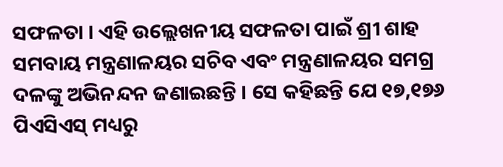ସଫଳତା । ଏହି ଉଲ୍ଲେଖନୀୟ ସଫଳତା ପାଇଁ ଶ୍ରୀ ଶାହ ସମବାୟ ମନ୍ତ୍ରଣାଳୟର ସଚିବ ଏବଂ ମନ୍ତ୍ରଣାଳୟର ସମଗ୍ର ଦଳଙ୍କୁ ଅଭିନନ୍ଦନ ଜଣାଇଛନ୍ତି । ସେ କହିଛନ୍ତି ଯେ ୧୭,୧୭୬ ପିଏସିଏସ୍ ମଧ୍ୟରୁ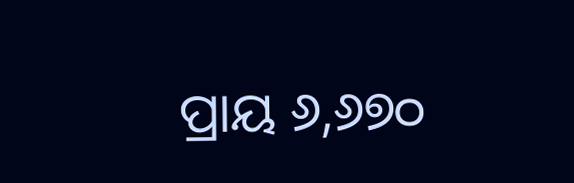ପ୍ରାୟ ୬,୬୭୦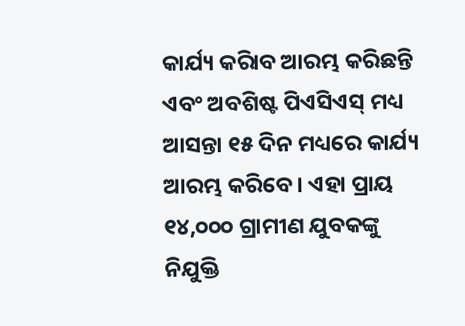କାର୍ଯ୍ୟ କରିାବ ଆରମ୍ଭ କରିଛନ୍ତି ଏବଂ ଅବଶିଷ୍ଟ ପିଏସିଏସ୍ ମଧ୍ୟ ଆସନ୍ତା ୧୫ ଦିନ ମଧ୍ୟରେ କାର୍ଯ୍ୟ ଆରମ୍ଭ କରିବେ । ଏହା ପ୍ରାୟ ୧୪,୦୦୦ ଗ୍ରାମୀଣ ଯୁବକଙ୍କୁ ନିଯୁକ୍ତି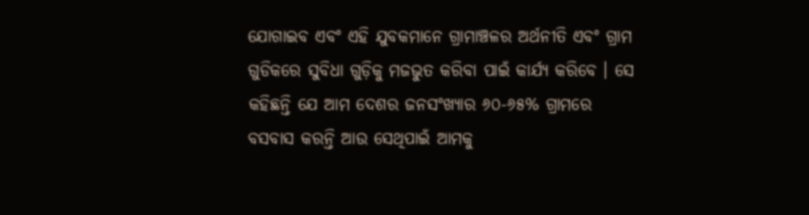ଯୋଗାଇବ ଏବଂ ଏହି ଯୁବକମାନେ ଗ୍ରାମାଞ୍ଚଳର ଅର୍ଥନୀତି ଏବଂ ଗ୍ରାମ ଗୁଡିକରେ ସୁବିଧା ଗୁଡ଼ିକୁ ମଜଭୁତ କରିବା ପାଇଁ କାର୍ଯ୍ୟ କରିବେ । ସେ କହିଛନ୍ତି ଯେ ଆମ ଦେଶର ଜନସଂଖ୍ୟାର ୬୦-୬୫% ଗ୍ରାମରେ ବସବାସ କରନ୍ତି ଆଉ ସେଥିପାଇଁ ଆମକୁ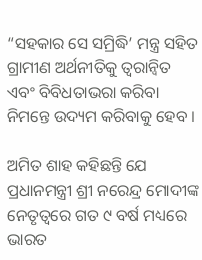“ସହକାର ସେ ସମ୍ରିଦ୍ଧି’ ମନ୍ତ୍ର ସହିତ ଗ୍ରାମୀଣ ଅର୍ଥନୀତିକୁ ତ୍ୱରାନ୍ୱିତ ଏବଂ ବିବିଧତାଭରା କରିବା ନିମନ୍ତେ ଉଦ୍ୟମ କରିବାକୁ ହେବ ।

ଅମିତ ଶାହ କହିଛନ୍ତି ଯେ ପ୍ରଧାନମନ୍ତ୍ରୀ ଶ୍ରୀ ନରେନ୍ଦ୍ର ମୋଦୀଙ୍କ ନେତୃତ୍ୱରେ ଗତ ୯ ବର୍ଷ ମଧ୍ୟରେ ଭାରତ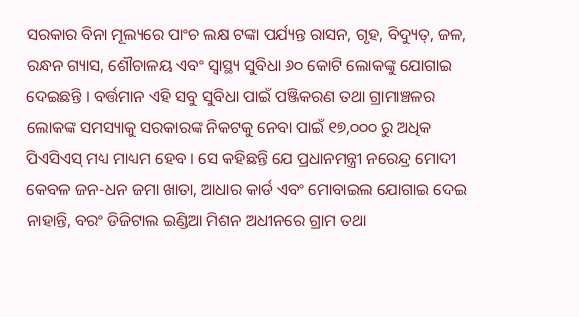ସରକାର ବିନା ମୂଲ୍ୟରେ ପାଂଚ ଲକ୍ଷ ଟଙ୍କା ପର୍ଯ୍ୟନ୍ତ ରାସନ, ଗୃହ, ବିଦ୍ୟୁତ୍‌, ଜଳ, ରନ୍ଧନ ଗ୍ୟାସ, ଶୌଚାଳୟ ଏବଂ ସ୍ୱାସ୍ଥ୍ୟ ସୁବିଧା ୬୦ କୋଟି ଲୋକଙ୍କୁ ଯୋଗାଇ ଦେଇଛନ୍ତି । ବର୍ତ୍ତମାନ ଏହି ସବୁ ସୁବିଧା ପାଇଁ ପଞ୍ଜିକରଣ ତଥା ଗ୍ରାମାଞ୍ଚଳର ଲୋକଙ୍କ ସମସ୍ୟାକୁ ସରକାରଙ୍କ ନିକଟକୁ ନେବା ପାଇଁ ୧୭,୦୦୦ ରୁ ଅଧିକ ପିଏସିଏସ୍ ମଧ୍ୟ ମାଧ୍ୟମ ହେବ । ସେ କହିଛନ୍ତି ଯେ ପ୍ରଧାନମନ୍ତ୍ରୀ ନରେନ୍ଦ୍ର ମୋଦୀ କେବଳ ଜନ-ଧନ ଜମା ଖାତା, ଆଧାର କାର୍ଡ ଏବଂ ମୋବାଇଲ ଯୋଗାଇ ଦେଇ ନାହାନ୍ତି, ବରଂ ଡିଜିଟାଲ ଇଣ୍ଡିଆ ମିଶନ ଅଧୀନରେ ଗ୍ରାମ ତଥା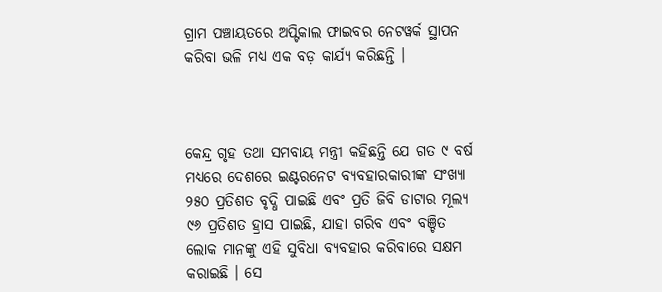ଗ୍ରାମ ପଞ୍ଚାୟତରେ ଅପ୍ଟିକାଲ ଫାଇବର ନେଟୱର୍କ ସ୍ଥାପନ କରିବା ଭଳି ମଧ୍ୟ ଏକ ବଡ଼ କାର୍ଯ୍ୟ କରିଛନ୍ତି ।



କେନ୍ଦ୍ର ଗୃହ ତଥା ସମବାୟ ମନ୍ତ୍ରୀ କହିଛନ୍ତି ଯେ ଗତ ୯ ବର୍ଷ ମଧ୍ୟରେ ଦେଶରେ ଇଣ୍ଟରନେଟ ବ୍ୟବହାରକାରୀଙ୍କ ସଂଖ୍ୟା ୨୫୦ ପ୍ରତିଶତ ବୃଦ୍ଧି ପାଇଛି ଏବଂ ପ୍ରତି ଜିବି ଡାଟାର ମୂଲ୍ୟ ୯୬ ପ୍ରତିଶତ ହ୍ରାସ ପାଇଛି, ଯାହା ଗରିବ ଏବଂ ବଞ୍ଚିତ ଲୋକ ମାନଙ୍କୁ ଏହି ସୁବିଧା ବ୍ୟବହାର କରିବାରେ ସକ୍ଷମ କରାଇଛି । ସେ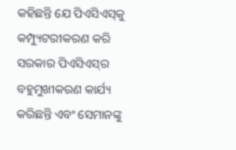କହିଛନ୍ତି ଯେ ପିଏସିଏସ୍‌କୁ କମ୍ପ୍ୟୁଟରୀକରଣ କରି ସରକାର ପିଏସିଏସ୍‌ର ବହୁମୁଖୀକରଣ କାର୍ଯ୍ୟ କରିଛନ୍ତି ଏବଂ ସେମାନଙ୍କୁ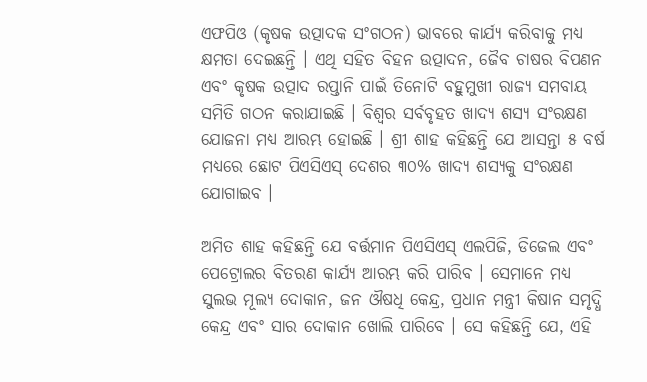ଏଫପିଓ (କୃଷକ ଉତ୍ପାଦକ ସଂଗଠନ) ଭାବରେ କାର୍ଯ୍ୟ କରିବାକୁ ମଧ୍ୟ କ୍ଷମତା ଦେଇଛନ୍ତି । ଏଥି ସହିତ ବିହନ ଉତ୍ପାଦନ, ଜୈବ ଚାଷର ବିପଣନ ଏବଂ କୃଷକ ଉତ୍ପାଦ ରପ୍ତାନି ପାଇଁ ତିନୋଟି ବହୁମୁଖୀ ରାଜ୍ୟ ସମବାୟ ସମିତି ଗଠନ କରାଯାଇଛି । ବିଶ୍ୱର ସର୍ବବୃହତ ଖାଦ୍ୟ ଶସ୍ୟ ସଂରକ୍ଷଣ ଯୋଜନା ମଧ୍ୟ ଆରମ୍ଭ ହୋଇଛି । ଶ୍ରୀ ଶାହ କହିଛନ୍ତି ଯେ ଆସନ୍ତା ୫ ବର୍ଷ ମଧ୍ୟରେ ଛୋଟ ପିଏସିଏସ୍ ଦେଶର ୩୦% ଖାଦ୍ୟ ଶସ୍ୟକୁ ସଂରକ୍ଷଣ ଯୋଗାଇବ ।

ଅମିତ ଶାହ କହିଛନ୍ତି ଯେ ବର୍ତ୍ତମାନ ପିଏସିଏସ୍ ଏଲପିଜି, ଡିଜେଲ ଏବଂ ପେଟ୍ରୋଲର ବିତରଣ କାର୍ଯ୍ୟ ଆରମ୍ଭ କରି ପାରିବ । ସେମାନେ ମଧ୍ୟ ସୁଲଭ ମୂଲ୍ୟ ଦୋକାନ, ଜନ ଔଷଧି କେନ୍ଦ୍ର, ପ୍ରଧାନ ମନ୍ତ୍ରୀ କିଷାନ ସମୃଦ୍ଧି କେନ୍ଦ୍ର ଏବଂ ସାର ଦୋକାନ ଖୋଲି ପାରିବେ । ସେ କହିଛନ୍ତି ଯେ, ଏହି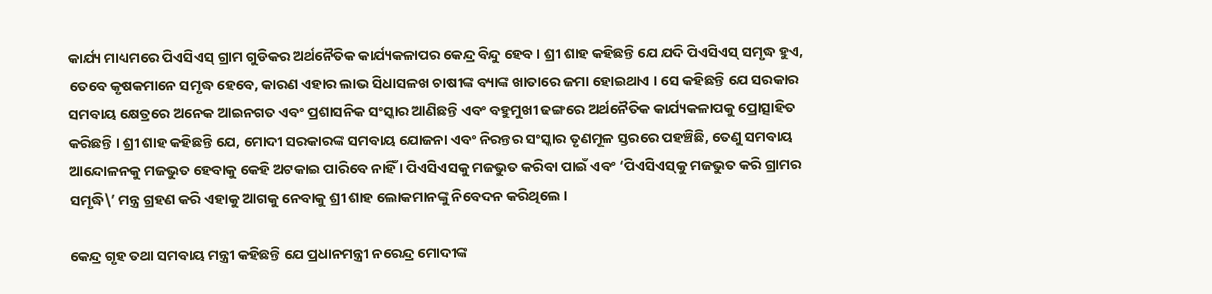କାର୍ଯ୍ୟ ମାଧ୍ୟମରେ ପିଏସିଏସ୍ ଗ୍ରାମ ଗୁଡିକର ଅର୍ଥନୈତିକ କାର୍ଯ୍ୟକଳାପର କେନ୍ଦ୍ର ବିନ୍ଦୁ ହେବ । ଶ୍ରୀ ଶାହ କହିଛନ୍ତି ଯେ ଯଦି ପିଏସିଏସ୍ ସମୃଦ୍ଧ ହୁଏ, ତେବେ କୃଷକମାନେ ସମୃଦ୍ଧ ହେବେ, କାରଣ ଏହାର ଲାଭ ସିଧାସଳଖ ଚାଷୀଙ୍କ ବ୍ୟାଙ୍କ ଖାତାରେ ଜମା ହୋଇଥାଏ । ସେ କହିଛନ୍ତି ଯେ ସରକାର ସମବାୟ କ୍ଷେତ୍ରରେ ଅନେକ ଆଇନଗତ ଏବଂ ପ୍ରଶାସନିକ ସଂସ୍କାର ଆଣିଛନ୍ତି ଏବଂ ବହୁମୁଖୀ ଢଙ୍ଗରେ ଅର୍ଥନୈତିକ କାର୍ଯ୍ୟକଳାପକୁ ପ୍ରୋତ୍ସାହିତ କରିଛନ୍ତି । ଶ୍ରୀ ଶାହ କହିଛନ୍ତି ଯେ, ମୋଦୀ ସରକାରଙ୍କ ସମବାୟ ଯୋଜନା ଏବଂ ନିରନ୍ତର ସଂସ୍କାର ତୃଣମୂଳ ସ୍ତରରେ ପହଞ୍ଚିଛି, ତେଣୁ ସମବାୟ ଆନ୍ଦୋଳନକୁ ମଜଭୁତ ହେବାକୁ କେହି ଅଟକାଇ ପାରିବେ ନାହିଁ । ପିଏସିଏସକୁ ମଜଭୁତ କରିବା ପାଇଁ ଏବଂ ‘ପିଏସିଏସ୍‌କୁ ମଜଭୁତ କରି ଗ୍ରାମର ସମୃଦ୍ଧି\’ ମନ୍ତ୍ର ଗ୍ରହଣ କରି ଏହାକୁ ଆଗକୁ ନେବାକୁ ଶ୍ରୀ ଶାହ ଲୋକମାନଙ୍କୁ ନିବେଦନ କରିଥିଲେ ।

କେନ୍ଦ୍ର ଗୃହ ତଥା ସମବାୟ ମନ୍ତ୍ରୀ କହିଛନ୍ତି ଯେ ପ୍ରଧାନମନ୍ତ୍ରୀ ନରେନ୍ଦ୍ର ମୋଦୀଙ୍କ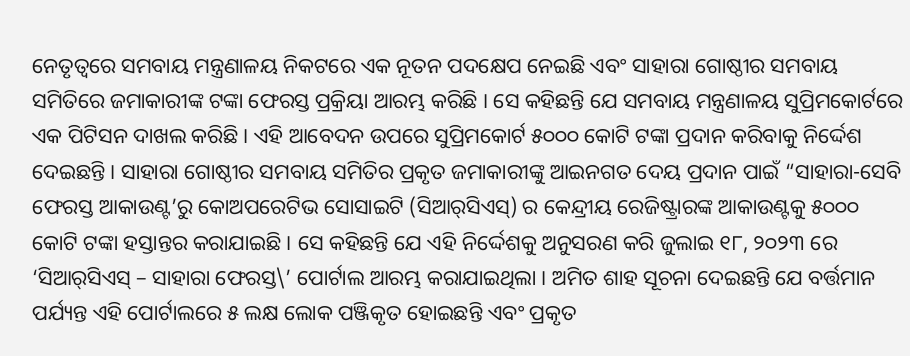ନେତୃତ୍ୱରେ ସମବାୟ ମନ୍ତ୍ରଣାଳୟ ନିକଟରେ ଏକ ନୂତନ ପଦକ୍ଷେପ ନେଇଛି ଏବଂ ସାହାରା ଗୋଷ୍ଠୀର ସମବାୟ ସମିତିରେ ଜମାକାରୀଙ୍କ ଟଙ୍କା ଫେରସ୍ତ ପ୍ରକ୍ରିୟା ଆରମ୍ଭ କରିଛି । ସେ କହିଛନ୍ତି ଯେ ସମବାୟ ମନ୍ତ୍ରଣାଳୟ ସୁପ୍ରିମକୋର୍ଟରେ ଏକ ପିଟିସନ ଦାଖଲ କରିଛି । ଏହି ଆବେଦନ ଉପରେ ସୁପ୍ରିମକୋର୍ଟ ୫୦୦୦ କୋଟି ଟଙ୍କା ପ୍ରଦାନ କରିବାକୁ ନିର୍ଦ୍ଦେଶ ଦେଇଛନ୍ତି । ସାହାରା ଗୋଷ୍ଠୀର ସମବାୟ ସମିତିର ପ୍ରକୃତ ଜମାକାରୀଙ୍କୁ ଆଇନଗତ ଦେୟ ପ୍ରଦାନ ପାଇଁ “ସାହାରା-ସେବି ଫେରସ୍ତ ଆକାଉଣ୍ଟ’ରୁ କୋଅପରେଟିଭ ସୋସାଇଟି (ସିଆର୍‌ସିଏସ୍‌) ର କେନ୍ଦ୍ରୀୟ ରେଜିଷ୍ଟ୍ରାରଙ୍କ ଆକାଉଣ୍ଟକୁ ୫୦୦୦ କୋଟି ଟଙ୍କା ହସ୍ତାନ୍ତର କରାଯାଇଛି । ସେ କହିଛନ୍ତି ଯେ ଏହି ନିର୍ଦ୍ଦେଶକୁ ଅନୁସରଣ କରି ଜୁଲାଇ ୧୮, ୨୦୨୩ ରେ ‘ସିଆର୍‌ସିଏସ୍ – ସାହାରା ଫେରସ୍ତ\’ ପୋର୍ଟାଲ ଆରମ୍ଭ କରାଯାଇଥିଲା । ଅମିତ ଶାହ ସୂଚନା ଦେଇଛନ୍ତି ଯେ ବର୍ତ୍ତମାନ ପର୍ଯ୍ୟନ୍ତ ଏହି ପୋର୍ଟାଲରେ ୫ ଲକ୍ଷ ଲୋକ ପଞ୍ଜିକୃତ ହୋଇଛନ୍ତି ଏବଂ ପ୍ରକୃତ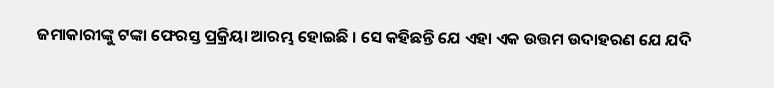ଜମାକାରୀଙ୍କୁ ଟଙ୍କା ଫେରସ୍ତ ପ୍ରକ୍ରିୟା ଆରମ୍ଭ ହୋଇଛି । ସେ କହିଛନ୍ତି ଯେ ଏହା ଏକ ଉତ୍ତମ ଉଦାହରଣ ଯେ ଯଦି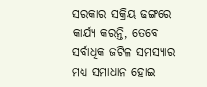ସରକାର ସକ୍ରିୟ ଢଙ୍ଗରେ କାର୍ଯ୍ୟ କରନ୍ତି, ତେବେ ସର୍ବାଧିକ ଜଟିଳ ସମସ୍ୟାର ମଧ୍ୟ ସମାଧାନ ହୋଇ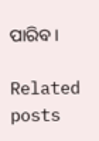ପାରିବ ।

Related posts